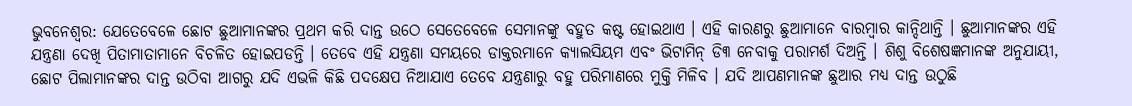ଭୁବନେଶ୍ୱର: ଯେତେବେଳେ ଛୋଟ ଛୁଆମାନଙ୍କର ପ୍ରଥମ କରି ଦାନ୍ତ ଉଠେ ସେତେବେଳେ ସେମାନଙ୍କୁ ବହୁତ କଷ୍ଟ ହୋଇଥାଏ । ଏହି କାରଣରୁ ଛୁଆମାନେ ବାରମ୍ବାର କାନ୍ଦିଥାନ୍ତି । ଛୁଆମାନଙ୍କର ଏହି ଯନ୍ତ୍ରଣା ଦେଖି ପିତାମାତାମାନେ ବିଚଳିତ ହୋଇପଡନ୍ତି । ତେବେ ଏହି ଯନ୍ତ୍ରଣା ସମୟରେ ଡାକ୍ତରମାନେ କ୍ୟାଲସିୟମ ଏବଂ ଭିଟାମିନ୍ ଡି୩ ନେବାକୁ ପରାମର୍ଶ ଦିଅନ୍ତି । ଶିଶୁ ବିଶେଷଜ୍ଞମାନଙ୍କ ଅନୁଯାୟୀ, ଛୋଟ ପିଲାମାନଙ୍କର ଦାନ୍ତ ଉଠିବା ଆଗରୁ ଯଦି ଏଭଳି କିଛି ପଦକ୍ଷେପ ନିଆଯାଏ ତେବେ ଯନ୍ତ୍ରଣାରୁ ବହୁ ପରିମାଣରେ ମୁକ୍ତି ମିଳିବ । ଯଦି ଆପଣମାନଙ୍କ ଛୁଆର ମଧ୍ୟ ଦାନ୍ତ ଉଠୁଛି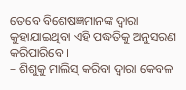ତେବେ ବିଶେଷଜ୍ଞମାନଙ୍କ ଦ୍ୱାରା କୁହାଯାଇଥିବା ଏହି ପଦ୍ଧତିକୁ ଅନୁସରଣ କରିପାରିବେ ।
– ଶିଶୁକୁ ମାଲିସ୍ କରିବା ଦ୍ୱାରା କେବଳ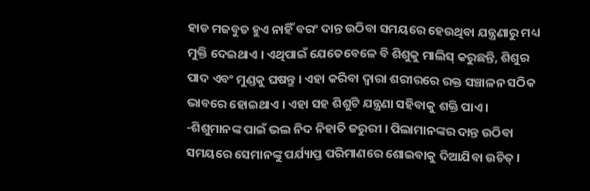ହାଡ ମଜବୁତ ହୁଏ ନାହିଁ ବରଂ ଦାନ୍ତ ଉଠିବା ସମୟରେ ହେଉଥିବା ଯନ୍ତ୍ରଣାରୁ ମଧ୍ୟ ମୁକ୍ତି ଦେଇଥାଏ । ଏଥିପାଇଁ ଯେତେବେଳେ ବି ଶିଶୁକୁ ମାଲିସ୍ କରୁଛନ୍ତି, ଶିଶୁର ପାଦ ଏବଂ ମୁଣ୍ଡକୁ ଘଷନ୍ତୁ । ଏହା କରିବା ଦ୍ୱାରା ଶରୀରରେ ରକ୍ତ ସଞ୍ଚାଳନ ସଠିକ ଭାବରେ ହୋଇଥାଏ । ଏହା ସହ ଶିଶୁଟି ଯନ୍ତ୍ରଣା ସହିବାକୁ ଶକ୍ତି ପାଏ ।
-ଶିଶୁମାନଙ୍କ ପାଇଁ ଭଲ ନିଦ ନିହାତି ଜରୁରୀ । ପିଲାମାନଙ୍କର ଦାନ୍ତ ଉଠିବା ସମୟରେ ସେମାନଙ୍କୁ ପର୍ଯ୍ୟାପ୍ତ ପରିମାଣରେ ଶୋଇବାକୁ ଦିଆଯିବା ଉଚିତ୍ ।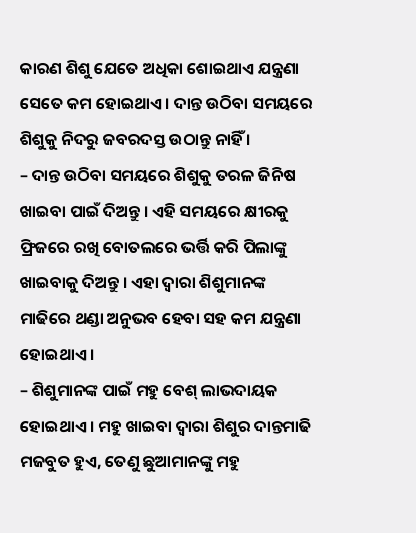କାରଣ ଶିଶୁ ଯେତେ ଅଧିକା ଶୋଇଥାଏ ଯନ୍ତ୍ରଣା ସେତେ କମ ହୋଇଥାଏ । ଦାନ୍ତ ଉଠିବା ସମୟରେ ଶିଶୁକୁ ନିଦରୁ ଜବରଦସ୍ତ ଉଠାନ୍ତୁ ନାହିଁ ।
– ଦାନ୍ତ ଉଠିବା ସମୟରେ ଶିଶୁକୁ ତରଳ ଜିନିଷ ଖାଇବା ପାଇଁ ଦିଅନ୍ତୁ । ଏହି ସମୟରେ କ୍ଷୀରକୁ ଫ୍ରିଜରେ ରଖି ବୋତଲରେ ଭର୍ତ୍ତି କରି ପିଲାଙ୍କୁ ଖାଇବାକୁ ଦିଅନ୍ତୁ । ଏହା ଦ୍ୱାରା ଶିଶୁମାନଙ୍କ ମାଢିରେ ଥଣ୍ଡା ଅନୁଭବ ହେବା ସହ କମ ଯନ୍ତ୍ରଣା ହୋଇଥାଏ ।
– ଶିଶୁମାନଙ୍କ ପାଇଁ ମହୁ ବେଶ୍ ଲାଭଦାୟକ ହୋଇଥାଏ । ମହୁ ଖାଇବା ଦ୍ୱାରା ଶିଶୁର ଦାନ୍ତମାଢି ମଜବୁତ ହୁଏ, ତେଣୁ ଛୁଆମାନଙ୍କୁ ମହୁ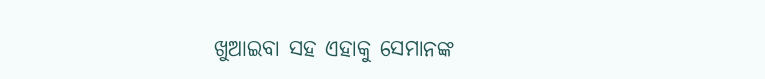ଖୁଆଇବା ସହ ଏହାକୁ ସେମାନଙ୍କ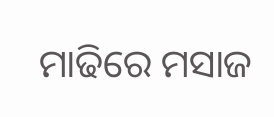ମାଢିରେ ମସାଜ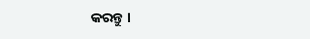କରନ୍ତୁ ।